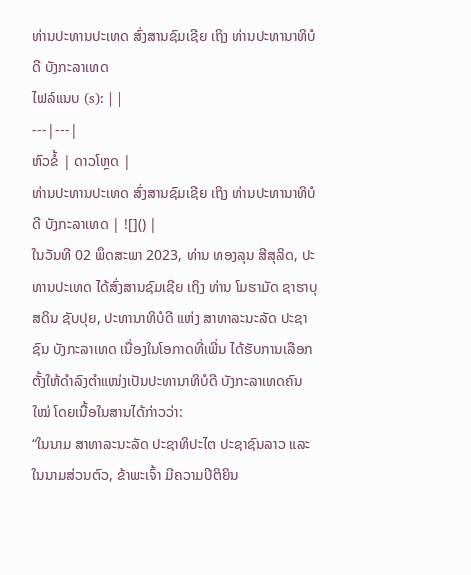ທ່ານປະທານປະເທດ ສົ່ງສານຊົມເຊີຍ ເຖິງ ທ່ານປະທານາທິບໍດີ ບັງກະລາເທດ
ໄຟລ໌ແນບ (s): | |
---|---|
ຫົວຂໍ້ | ດາວໂຫຼດ |
ທ່ານປະທານປະເທດ ສົ່ງສານຊົມເຊີຍ ເຖິງ ທ່ານປະທານາທິບໍດີ ບັງກະລາເທດ | ![]() |
ໃນວັນທີ 02 ພຶດສະພາ 2023, ທ່ານ ທອງລຸນ ສີສຸລິດ, ປະທານປະເທດ ໄດ້ສົ່ງສານຊົມເຊີຍ ເຖິງ ທ່ານ ໂມຮາມັດ ຊາຮາບຸສດິນ ຊັບປຸຍ, ປະທານາທິບໍດີ ແຫ່ງ ສາທາລະນະລັດ ປະຊາຊົນ ບັງກະລາເທດ ເນື່ອງໃນໂອກາດທີ່ເພີ່ນ ໄດ້ຮັບການເລືອກຕັ້ງໃຫ້ດຳລົງຕຳແໜ່ງເປັນປະທານາທິບໍດີ ບັງກະລາເທດຄົນໃໝ່ ໂດຍເນື້ອໃນສານໄດ້ກ່າວວ່າ:
“ໃນນາມ ສາທາລະນະລັດ ປະຊາທິປະໄຕ ປະຊາຊົນລາວ ແລະ ໃນນາມສ່ວນຕົວ, ຂ້າພະເຈົ້າ ມີຄວາມປິຕິຍິນ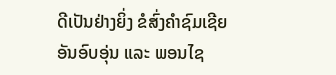ດີເປັນຢ່າງຍິ່ງ ຂໍສົ່ງຄຳຊົມເຊີຍອັນອົບອຸ່ນ ແລະ ພອນໄຊ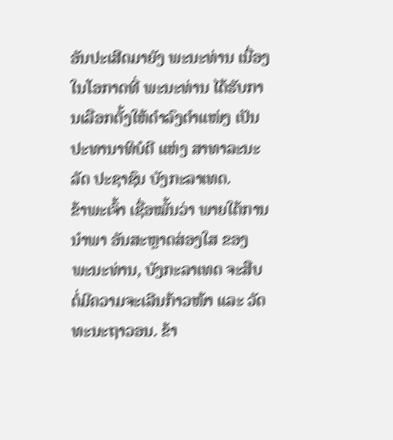ອັນປະເສີດມາຍັງ ພະນະທ່ານ ເນື່ອງໃນໂອກາດທີ່ ພະນະທ່ານ ໄດ້ຮັບການເລືອກຕັ້ງໃຫ້ດຳລົງຕຳແໜ່ງ ເປັນປະທານາທິບໍດີ ແຫ່ງ ສາທາລະນະລັດ ປະຊາຊົນ ບັງກະລາເທດ.
ຂ້າພະເຈົ້າ ເຊື່ອໝັ້ນວ່າ ພາຍໃຕ້ການນຳພາ ອັນສະຫຼາດສ່ອງໃສ ຂອງ ພະນະທ່ານ, ບັງກະລາເທດ ຈະສືບຕໍ່ມີຄວາມຈະເລີນກ້າວໜ້າ ແລະ ວັດທະນະຖາວອນ. ຂ້າ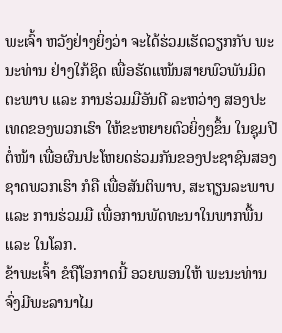ພະເຈົ້າ ຫວັງຢ່າງຍິ່ງວ່າ ຈະໄດ້ຮ່ວມເຮັດວຽກກັບ ພະນະທ່ານ ຢ່າງໃກ້ຊິດ ເພື່ອຮັດແໜ້ນສາຍພົວພັນມິດຕະພາບ ແລະ ການຮ່ວມມືອັນດີ ລະຫວ່າງ ສອງປະເທດຂອງພວກເຮົາ ໃຫ້ຂະຫຍາຍຕົວຍິ່ງໆຂຶ້ນ ໃນຊຸມປີຕໍ່ໜ້າ ເພື່ອຜົນປະໂຫຍດຮ່ວມກັນຂອງປະຊາຊົນສອງຊາດພວກເຮົາ ກໍຄື ເພື່ອສັນຕິພາບ, ສະຖຽນລະພາບ ແລະ ການຮ່ວມມື ເພື່ອການພັດທະນາໃນພາກພື້ນ ແລະ ໃນໂລກ.
ຂ້າພະເຈົ້າ ຂໍຖືໂອກາດນີ້ ອວຍພອນໃຫ້ ພະນະທ່ານ ຈົ່ງມີພະລານາໄມ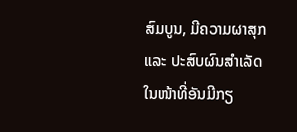ສົມບູນ, ມີຄວາມຜາສຸກ ແລະ ປະສົບຜົນສໍາເລັດ ໃນໜ້າທີ່ອັນມີກຽ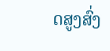ດສູງສົ່ງ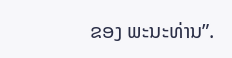ຂອງ ພະນະທ່ານ”.